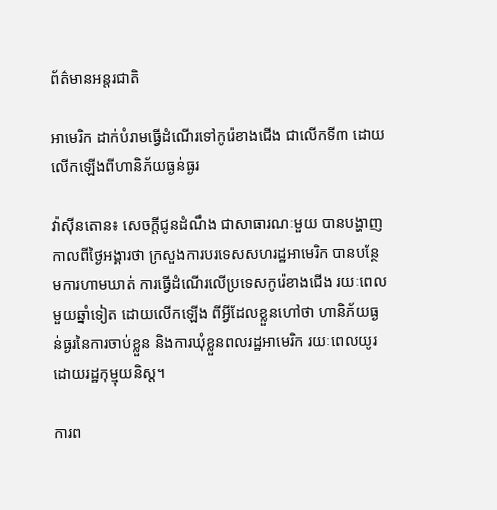ព័ត៌មានអន្តរជាតិ

អាមេរិក ដាក់បំរាមធ្វើដំណើរទៅកូរ៉េខាងជើង ជាលើកទី៣ ដោយលើកឡើងពីហានិភ័យធ្ងន់ធ្ងរ

វ៉ាស៊ីនតោន៖ សេចក្តីជូនដំណឹង ជាសាធារណៈមួយ បានបង្ហាញកាលពីថ្ងៃអង្គារថា ក្រសួងការបរទេសសហរដ្ឋអាមេរិក បានបន្ថែមការហាមឃាត់ ការធ្វើដំណើរលើប្រទេសកូរ៉េខាងជើង រយៈពេលមួយឆ្នាំទៀត ដោយលើកឡើង ពីអ្វីដែលខ្លួនហៅថា ហានិភ័យធ្ងន់ធ្ងរនៃការចាប់ខ្លួន និងការឃុំខ្លួនពលរដ្ឋអាមេរិក រយៈពេលយូរដោយរដ្ឋកុម្មុយនិស្ត។

ការព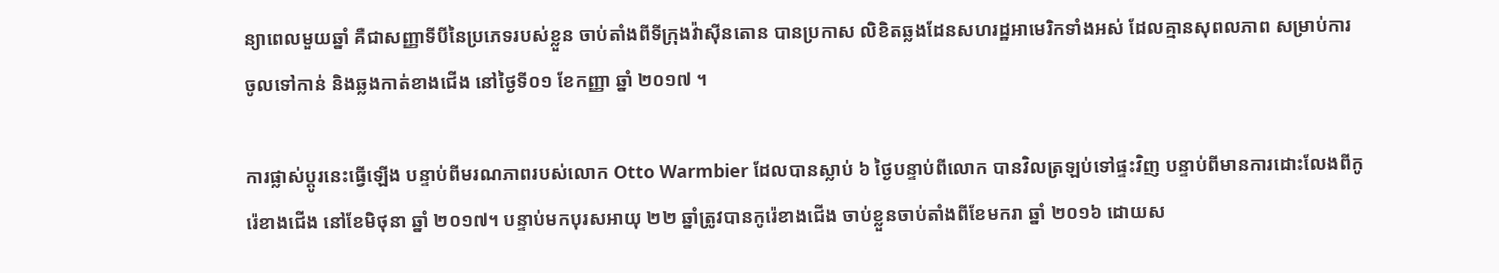ន្យាពេលមួយឆ្នាំ គឺជាសញ្ញាទីបីនៃប្រភេទរបស់ខ្លួន ចាប់តាំងពីទីក្រុងវ៉ាស៊ីនតោន បានប្រកាស លិខិតឆ្លងដែនសហរដ្ឋអាមេរិកទាំងអស់ ដែលគ្មានសុពលភាព សម្រាប់ការចូលទៅកាន់ និងឆ្លងកាត់ខាងជើង នៅថ្ងៃទី០១ ខែកញ្ញា ឆ្នាំ ២០១៧ ។

ការផ្លាស់ប្តូរនេះធ្វើឡើង បន្ទាប់ពីមរណភាពរបស់លោក Otto Warmbier ដែលបានស្លាប់ ៦ ថ្ងៃបន្ទាប់ពីលោក បានវិលត្រឡប់ទៅផ្ទះវិញ បន្ទាប់ពីមានការដោះលែងពីកូរ៉េខាងជើង នៅខែមិថុនា ឆ្នាំ ២០១៧។ បន្ទាប់មកបុរសអាយុ ២២ ឆ្នាំត្រូវបានកូរ៉េខាងជើង ចាប់ខ្លួនចាប់តាំងពីខែមករា ឆ្នាំ ២០១៦ ដោយស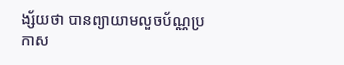ង្ស័យថា បានព្យាយាមលួចប័ណ្ណប្រកាស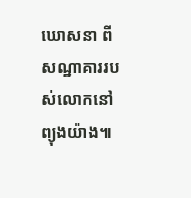ឃោសនា ពីសណ្ឋាគាររបស់លោកនៅព្យុងយ៉ាង៕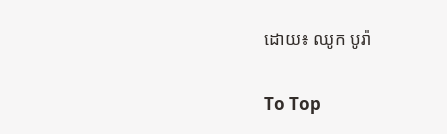ដោយ៖ ឈូក បូរ៉ា

To Top